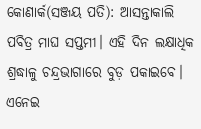କୋଣାର୍କ(ସଞ୍ଜୟ ପତି): ଆସନ୍ତାକାଲି ପବିତ୍ର ମାଘ ସପ୍ତମୀ। ଏହି ଦିନ ଲକ୍ଷାଧିକ ଶ୍ରଦ୍ଧାଳୁ ଚନ୍ଦ୍ରଭାଗାରେ ବୁଡ଼ ପକାଇବେ। ଏନେଇ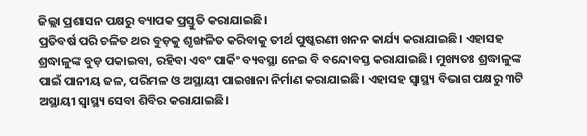ଜିଲ୍ଲା ପ୍ରଶାସନ ପକ୍ଷରୁ ବ୍ୟାପକ ପ୍ରସ୍ତୁତି କରାଯାଇଛି।
ପ୍ରତିବର୍ଷ ପରି ଚଳିତ ଥର ବୁଡ଼କୁ ଶୃଙ୍ଖଳିତ କରିବାକୁ ତୀର୍ଥ ପୁଷ୍କରଣୀ ଖନନ କାର୍ଯ୍ୟ କରାଯାଇଛି। ଏହାସହ ଶ୍ରଦ୍ଧାଳୁଙ୍କ ବୁଡ଼ ପକାଇବା, ରହିବା ଏବଂ ପାର୍କିଂ ବ୍ୟବସ୍ଥା ନେଇ ବି ବନ୍ଦୋବସ୍ତ କରାଯାଇଛି। ମୁଖ୍ୟତଃ ଶ୍ରଦ୍ଧାଳୁଙ୍କ ପାଇଁ ପାନୀୟ ଜଳ, ପରିମଳ ଓ ଅସ୍ଥାୟୀ ପାଇଖାନା ନିର୍ମାଣ କରାଯାଇଛି। ଏହାସହ ସ୍ୱାସ୍ଥ୍ୟ ବିଭାଗ ପକ୍ଷରୁ ୩ଟି ଅସ୍ଥାୟୀ ସ୍ୱାସ୍ଥ୍ୟ ସେବା ଶିବିର କରାଯାଇଛି।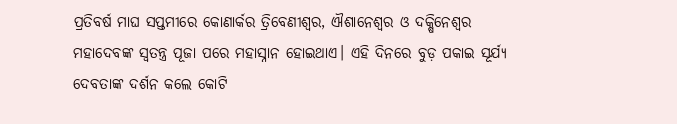ପ୍ରତିବର୍ଷ ମାଘ ସପ୍ତମୀରେ କୋଣାର୍କର ତ୍ରିବେଣୀଶ୍ୱର, ଐଶାନେଶ୍ୱର ଓ ଦକ୍ଷିନେଶ୍ୱର ମହାଦେବଙ୍କ ସ୍ୱତନ୍ତ୍ର ପୂଜା ପରେ ମହାସ୍ନାନ ହୋଇଥାଏ। ଏହି ଦିନରେ ବୁଡ଼ ପକାଇ ସୂର୍ଯ୍ୟ ଦେବତାଙ୍କ ଦର୍ଶନ କଲେ କୋଟି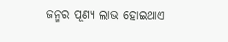ଜନ୍ମର ପୂଣ୍ୟ ଲାଭ ହୋଇଥାଏ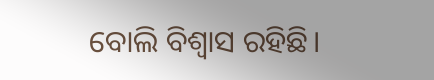ବୋଲି ବିଶ୍ୱାସ ରହିଛି।